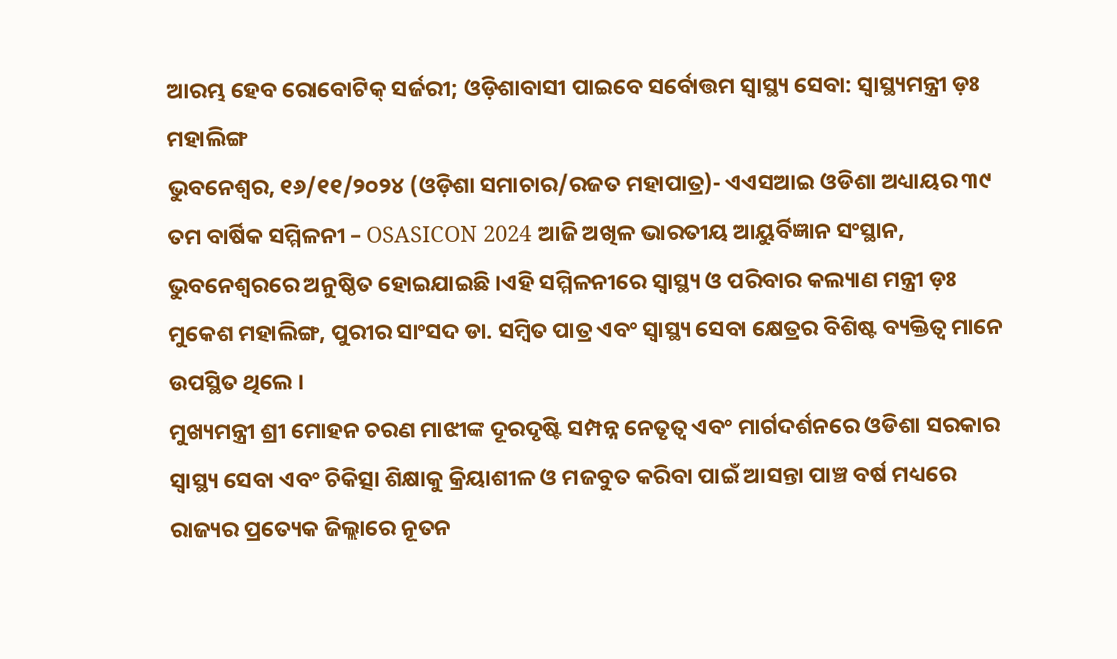ଆରମ୍ଭ ହେବ ରୋବୋଟିକ୍ ସର୍ଜରୀ; ଓଡ଼ିଶାବାସୀ ପାଇବେ ସର୍ବୋତ୍ତମ ସ୍ୱାସ୍ଥ୍ୟ ସେବା: ସ୍ୱାସ୍ଥ୍ୟମନ୍ତ୍ରୀ ଡ଼ଃ ମହାଲିଙ୍ଗ
ଭୁବନେଶ୍ୱର, ୧୬/୧୧/୨୦୨୪ (ଓଡ଼ିଶା ସମାଚାର/ରଜତ ମହାପାତ୍ର)- ଏଏସଆଇ ଓଡିଶା ଅଧ୍ୟାୟର ୩୯ ତମ ବାର୍ଷିକ ସମ୍ମିଳନୀ – OSASICON 2024 ଆଜି ଅଖିଳ ଭାରତୀୟ ଆୟୁର୍ବିଜ୍ଞାନ ସଂସ୍ଥାନ, ଭୁବନେଶ୍ୱରରେ ଅନୁଷ୍ଠିତ ହୋଇଯାଇଛି ।ଏହି ସମ୍ମିଳନୀରେ ସ୍ୱାସ୍ଥ୍ୟ ଓ ପରିବାର କଲ୍ୟାଣ ମନ୍ତ୍ରୀ ଡ଼ଃ ମୁକେଶ ମହାଲିଙ୍ଗ, ପୁରୀର ସାଂସଦ ଡା. ସମ୍ବିତ ପାତ୍ର ଏବଂ ସ୍ୱାସ୍ଥ୍ୟ ସେବା କ୍ଷେତ୍ରର ବିଶିଷ୍ଟ ବ୍ୟକ୍ତିତ୍ଵ ମାନେ ଉପସ୍ଥିତ ଥିଲେ ।
ମୁଖ୍ୟମନ୍ତ୍ରୀ ଶ୍ରୀ ମୋହନ ଚରଣ ମାଝୀଙ୍କ ଦୂରଦୃଷ୍ଟି ସମ୍ପନ୍ନ ନେତୃତ୍ୱ ଏବଂ ମାର୍ଗଦର୍ଶନରେ ଓଡିଶା ସରକାର ସ୍ୱାସ୍ଥ୍ୟ ସେବା ଏବଂ ଚିକିତ୍ସା ଶିକ୍ଷାକୁ କ୍ରିୟାଶୀଳ ଓ ମଜବୁତ କରିବା ପାଇଁ ଆସନ୍ତା ପାଞ୍ଚ ବର୍ଷ ମଧ୍ୟରେ ରାଜ୍ୟର ପ୍ରତ୍ୟେକ ଜିଲ୍ଲାରେ ନୂତନ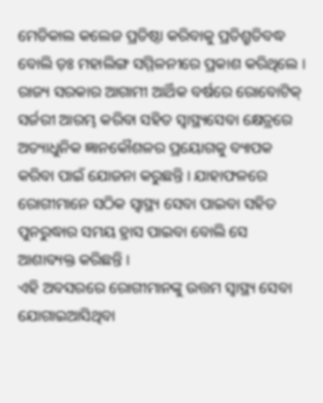ମେଡିକାଲ କଲେଜ ପ୍ରତିଷ୍ଠା କରିବାକୁ ପ୍ରତିଶ୍ରୁତିବଦ୍ଧ ବୋଲି ଡ଼ଃ ମହାଲିଙ୍ଗ ସମ୍ମିଳନୀରେ ପ୍ରକାଶ କରିଥିଲେ ।
ରାଜ୍ୟ ସରକାର ଆଗାମୀ ଆର୍ଥିକ ବର୍ଷରେ ରୋବୋଟିକ୍ ସର୍ଜରୀ ଆରମ୍ଭ କରିବା ସହିତ ସ୍ୱାସ୍ଥ୍ୟସେବା କ୍ଷେତ୍ରରେ ଅତ୍ୟାଧୁନିକ ଜ୍ଞାନକୌଶଳର ପ୍ରୟୋଗକୁ ବ୍ୟାପକ କରିବା ପାଇଁ ଯୋଜନା କରୁଛନ୍ତି । ଯାହାଫଳରେ ରୋଗୀମାନେ ସଠିକ ସ୍ୱାସ୍ଥ୍ୟ ସେବା ପାଇବା ସହିତ ପୁନରୁଦ୍ଧାର ସମୟ ହ୍ରାସ ପାଇବା ବୋଲି ସେ ଆଶାବ୍ୟକ୍ତ କରିଛନ୍ତି ।
ଏହି ଅବସରରେ ରୋଗୀମାନଙ୍କୁ ଉତ୍ତମ ସ୍ୱାସ୍ଥ୍ୟ ସେବା ଯୋଗାଇଆସିଥିବା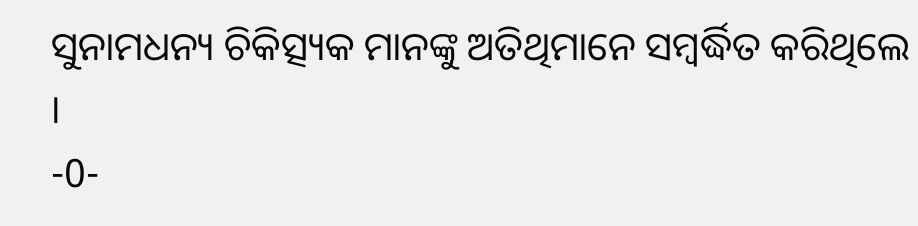ସୁନାମଧନ୍ୟ ଚିକିତ୍ସ୍ୟକ ମାନଙ୍କୁ ଅତିଥିମାନେ ସମ୍ବର୍ଦ୍ଧିତ କରିଥିଲେ ।
-0-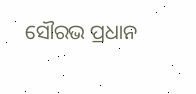ସୌରଭ ପ୍ରଧାନ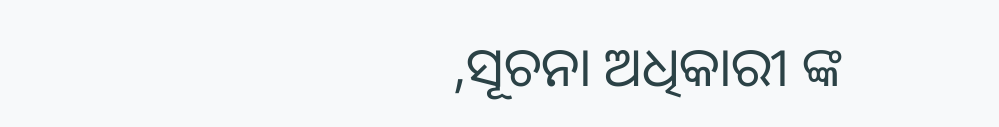,ସୂଚନା ଅଧିକାରୀ ଙ୍କ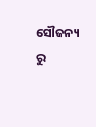ସୌଜନ୍ୟ ରୁ